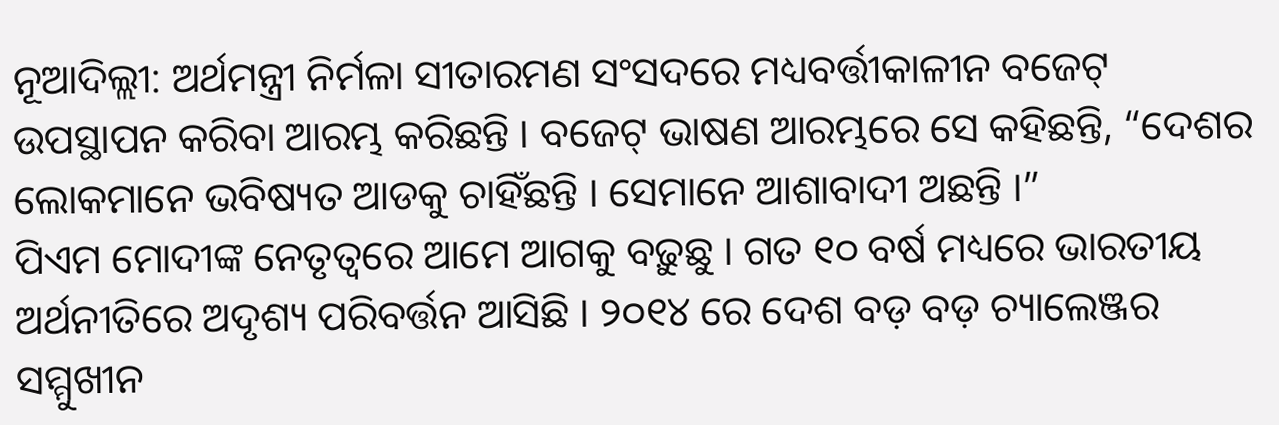ନୂଆଦିଲ୍ଲୀ: ଅର୍ଥମନ୍ତ୍ରୀ ନିର୍ମଳା ସୀତାରମଣ ସଂସଦରେ ମଧ୍ୟବର୍ତ୍ତୀକାଳୀନ ବଜେଟ୍ ଉପସ୍ଥାପନ କରିବା ଆରମ୍ଭ କରିଛନ୍ତି । ବଜେଟ୍ ଭାଷଣ ଆରମ୍ଭରେ ସେ କହିଛନ୍ତି, “ଦେଶର ଲୋକମାନେ ଭବିଷ୍ୟତ ଆଡକୁ ଚାହିଁଛନ୍ତି । ସେମାନେ ଆଶାବାଦୀ ଅଛନ୍ତି ।”
ପିଏମ ମୋଦୀଙ୍କ ନେତୃତ୍ୱରେ ଆମେ ଆଗକୁ ବଢ଼ୁଛୁ । ଗତ ୧୦ ବର୍ଷ ମଧ୍ୟରେ ଭାରତୀୟ ଅର୍ଥନୀତିରେ ଅଦୃଶ୍ୟ ପରିବର୍ତ୍ତନ ଆସିଛି । ୨୦୧୪ ରେ ଦେଶ ବଡ଼ ବଡ଼ ଚ୍ୟାଲେଞ୍ଜର ସମ୍ମୁଖୀନ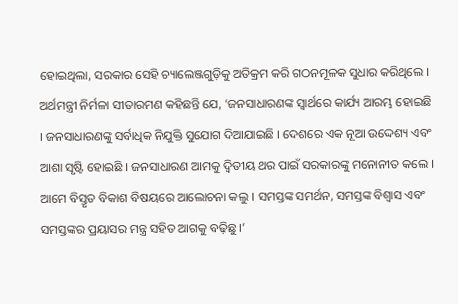ହୋଇଥିଲା, ସରକାର ସେହି ଚ୍ୟାଲେଞ୍ଜଗୁଡ଼ିକୁ ଅତିକ୍ରମ କରି ଗଠନମୂଳକ ସୁଧାର କରିଥିଲେ ।
ଅର୍ଥମନ୍ତ୍ରୀ ନିର୍ମଳା ସୀତାରମଣ କହିଛନ୍ତି ଯେ, ‘ଜନସାଧାରଣଙ୍କ ସ୍ୱାର୍ଥରେ କାର୍ଯ୍ୟ ଆରମ୍ଭ ହୋଇଛି । ଜନସାଧାରଣଙ୍କୁ ସର୍ବାଧିକ ନିଯୁକ୍ତି ସୁଯୋଗ ଦିଆଯାଇଛି । ଦେଶରେ ଏକ ନୂଆ ଉଦ୍ଦେଶ୍ୟ ଏବଂ ଆଶା ସୃଷ୍ଟି ହୋଇଛି । ଜନସାଧାରଣ ଆମକୁ ଦ୍ୱିତୀୟ ଥର ପାଇଁ ସରକାରଙ୍କୁ ମନୋନୀତ କଲେ । ଆମେ ବିସ୍ତୃତ ବିକାଶ ବିଷୟରେ ଆଲୋଚନା କଲୁ । ସମସ୍ତଙ୍କ ସମର୍ଥନ, ସମସ୍ତଙ୍କ ବିଶ୍ୱାସ ଏବଂ ସମସ୍ତଙ୍କର ପ୍ରୟାସର ମନ୍ତ୍ର ସହିତ ଆଗକୁ ବଢ଼ିଛୁ ।’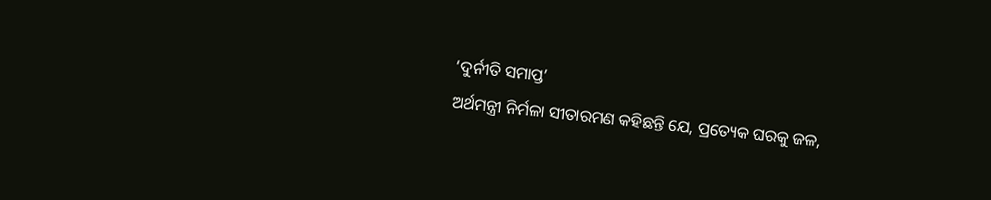‘ଦୁର୍ନୀତି ସମାପ୍ତ’
ଅର୍ଥମନ୍ତ୍ରୀ ନିର୍ମଳା ସୀତାରମଣ କହିଛନ୍ତି ଯେ, ପ୍ରତ୍ୟେକ ଘରକୁ ଜଳ,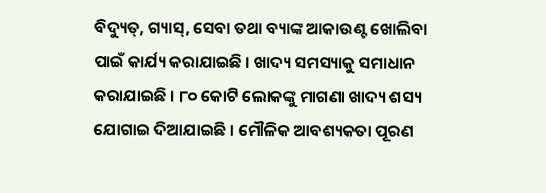ବିଦ୍ୟୁତ୍, ଗ୍ୟାସ୍, ସେବା ତଥା ବ୍ୟାଙ୍କ ଆକାଉଣ୍ଟ ଖୋଲିବା ପାଇଁ କାର୍ଯ୍ୟ କରାଯାଇଛି । ଖାଦ୍ୟ ସମସ୍ୟାକୁ ସମାଧାନ କରାଯାଇଛି । ୮୦ କୋଟି ଲୋକଙ୍କୁ ମାଗଣା ଖାଦ୍ୟ ଶସ୍ୟ ଯୋଗାଇ ଦିଆଯାଇଛି । ମୌଳିକ ଆବଶ୍ୟକତା ପୂରଣ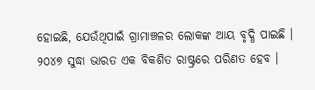ହୋଇଛି, ଯେଉଁଥିପାଇଁ ଗ୍ରାମାଞ୍ଚଳର ଲୋକଙ୍କ ଆୟ ବୃଦ୍ଧି ପାଇଛି । ୨୦୪୭ ସୁଦ୍ଧା ଭାରତ ଏକ ବିକଶିତ ରାଷ୍ଟ୍ରରେ ପରିଣତ ହେବ ।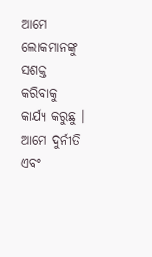ଆମେ ଲୋକମାନଙ୍କୁ ସଶକ୍ତ କରିବାକୁ କାର୍ଯ୍ୟ କରୁଛୁ । ଆମେ ଦୁର୍ନୀତି ଏବଂ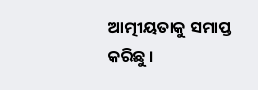ଆତ୍ମୀୟତାକୁ ସମାପ୍ତ କରିଛୁ ।